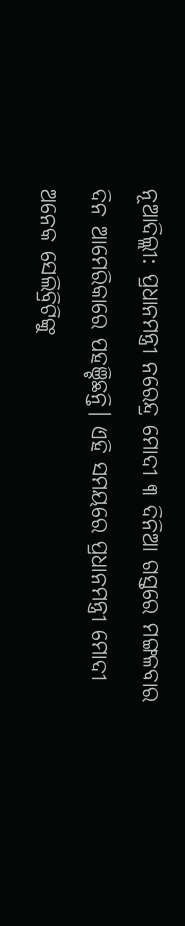ନୂଆଦିଲ୍ଲୀ: ପ୍ରଧାନମନ୍ତ୍ରୀ ନରେନ୍ଦ୍ର ମୋଦୀ ୩ ଦିନିଆ ଗସ୍ତରେ ମଙ୍ଗଳବାର ଦିନ ଆମେରିକାରେ ପହଞ୍ଚିଛନ୍ତି। ଏହି ସମୟରେ ପ୍ରଧାନମନ୍ତ୍ରୀ ମୋଦୀ ଅନେକ ସେଲିବ୍ରିଟିଙ୍କୁ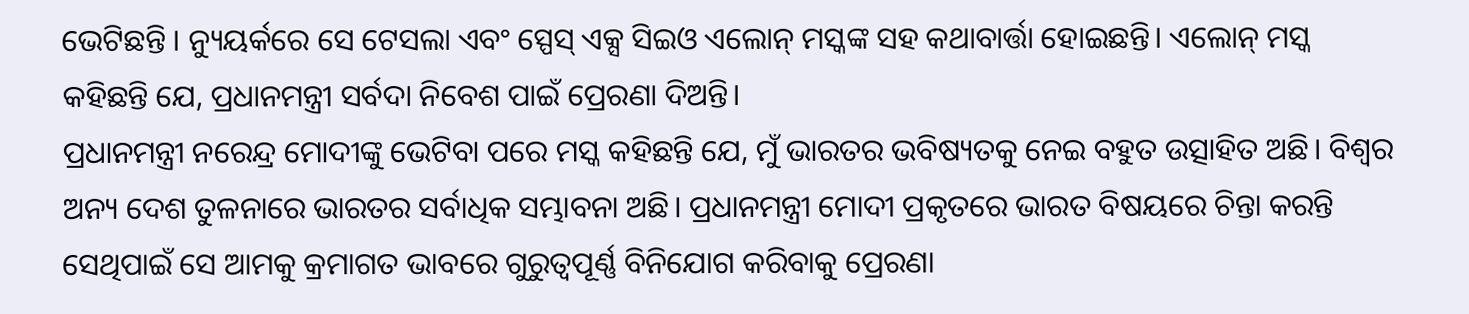ଭେଟିଛନ୍ତି । ନ୍ୟୁୟର୍କରେ ସେ ଟେସଲା ଏବଂ ସ୍ପେସ୍ ଏକ୍ସ ସିଇଓ ଏଲୋନ୍ ମସ୍କଙ୍କ ସହ କଥାବାର୍ତ୍ତା ହୋଇଛନ୍ତି। ଏଲୋନ୍ ମସ୍କ କହିଛନ୍ତି ଯେ, ପ୍ରଧାନମନ୍ତ୍ରୀ ସର୍ବଦା ନିବେଶ ପାଇଁ ପ୍ରେରଣା ଦିଅନ୍ତି।
ପ୍ରଧାନମନ୍ତ୍ରୀ ନରେନ୍ଦ୍ର ମୋଦୀଙ୍କୁ ଭେଟିବା ପରେ ମସ୍କ କହିଛନ୍ତି ଯେ, ମୁଁ ଭାରତର ଭବିଷ୍ୟତକୁ ନେଇ ବହୁତ ଉତ୍ସାହିତ ଅଛି। ବିଶ୍ୱର ଅନ୍ୟ ଦେଶ ତୁଳନାରେ ଭାରତର ସର୍ବାଧିକ ସମ୍ଭାବନା ଅଛି। ପ୍ରଧାନମନ୍ତ୍ରୀ ମୋଦୀ ପ୍ରକୃତରେ ଭାରତ ବିଷୟରେ ଚିନ୍ତା କରନ୍ତି ସେଥିପାଇଁ ସେ ଆମକୁ କ୍ରମାଗତ ଭାବରେ ଗୁରୁତ୍ୱପୂର୍ଣ୍ଣ ବିନିଯୋଗ କରିବାକୁ ପ୍ରେରଣା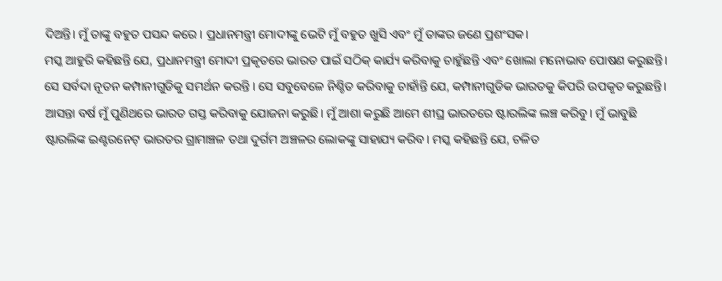ଦିଅନ୍ତି। ମୁଁ ତାଙ୍କୁ ବହୁତ ପସନ୍ଦ କରେ । ପ୍ରଧାନମନ୍ତ୍ରୀ ମୋଦୀଙ୍କୁ ଭେଟି ମୁଁ ବହୁତ ଖୁସି ଏବଂ ମୁଁ ତାଙ୍କର ଜଣେ ପ୍ରଶଂସକ।
ମସ୍କ ଆହୁରି କହିଛନ୍ତି ଯେ, ପ୍ରଧାନମନ୍ତ୍ରୀ ମୋଦୀ ପ୍ରକୃତରେ ଭାରତ ପାଇଁ ସଠିକ୍ କାର୍ଯ୍ୟ କରିବାକୁ ଚାହୁଁଛନ୍ତି ଏବଂ ଖୋଲା ମନୋଭାବ ପୋଷଣ କରୁଛନ୍ତି। ସେ ସର୍ବଦା ନୂତନ କମ୍ପାନୀଗୁଡିକୁ ସମର୍ଥନ କରନ୍ତି । ସେ ସବୁବେଳେ ନିଶ୍ଚିତ କରିବାକୁ ଚାହାଁନ୍ତି ଯେ, କମ୍ପାନୀଗୁଡିକ ଭାରତକୁ କିପରି ଉପକୃତ କରୁଛନ୍ତି। ଆସନ୍ତା ବର୍ଷ ମୁଁ ପୁଣିଥରେ ଭାରତ ଗସ୍ତ କରିବାକୁ ଯୋଜନା କରୁଛି। ମୁଁ ଆଶା କରୁଛି ଆମେ ଶୀଘ୍ର ଭାରତରେ ଷ୍ଟାରଲିଙ୍କ ଲଞ୍ଚ କରିବୁ। ମୁଁ ଭାବୁଛି ଷ୍ଟାରଲିଙ୍କ ଇଣ୍ଟରନେଟ୍ ଭାରତର ଗ୍ରାମାଞ୍ଚଳ ତଥା ଦୁର୍ଗମ ଅଞ୍ଚଳର ଲୋକଙ୍କୁ ସାହାଯ୍ୟ କରିବ। ମସ୍କ କହିଛନ୍ତି ଯେ, ଚଳିତ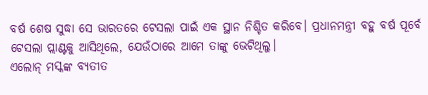ବର୍ଷ ଶେଷ ସୁଦ୍ଧା ସେ ଭାରତରେ ଟେସଲା ପାଇଁ ଏକ ସ୍ଥାନ ନିଶ୍ଚିତ କରିବେ। ପ୍ରଧାନମନ୍ତ୍ରୀ ବହୁ ବର୍ଷ ପୂର୍ବେ ଟେସଲା ପ୍ଲାଣ୍ଟକୁ ଆସିଥିଲେ, ଯେଉଁଠାରେ ଆମେ ତାଙ୍କୁ ଭେଟିଥିଲୁ।
ଏଲୋନ୍ ମସ୍କଙ୍କ ବ୍ୟତୀତ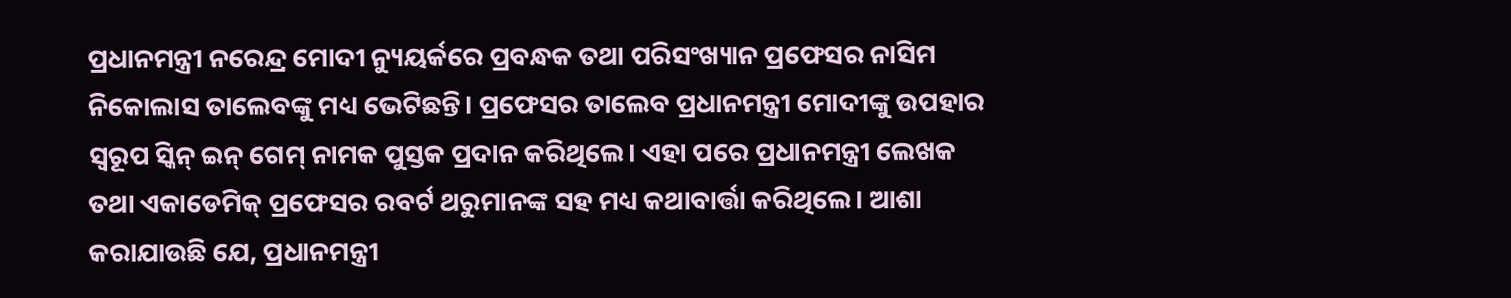ପ୍ରଧାନମନ୍ତ୍ରୀ ନରେନ୍ଦ୍ର ମୋଦୀ ନ୍ୟୁୟର୍କରେ ପ୍ରବନ୍ଧକ ତଥା ପରିସଂଖ୍ୟାନ ପ୍ରଫେସର ନାସିମ ନିକୋଲାସ ତାଲେବଙ୍କୁ ମଧ୍ୟ ଭେଟିଛନ୍ତି। ପ୍ରଫେସର ତାଲେବ ପ୍ରଧାନମନ୍ତ୍ରୀ ମୋଦୀଙ୍କୁ ଉପହାର ସ୍ୱରୂପ ସ୍କିନ୍ ଇନ୍ ଗେମ୍ ନାମକ ପୁସ୍ତକ ପ୍ରଦାନ କରିଥିଲେ। ଏହା ପରେ ପ୍ରଧାନମନ୍ତ୍ରୀ ଲେଖକ ତଥା ଏକାଡେମିକ୍ ପ୍ରଫେସର ରବର୍ଟ ଥରୁମାନଙ୍କ ସହ ମଧ୍ୟ କଥାବାର୍ତ୍ତା କରିଥିଲେ। ଆଶା କରାଯାଉଛି ଯେ, ପ୍ରଧାନମନ୍ତ୍ରୀ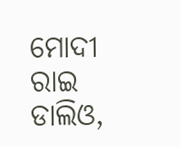ମୋଦୀ ରାଇ ଡାଲିଓ,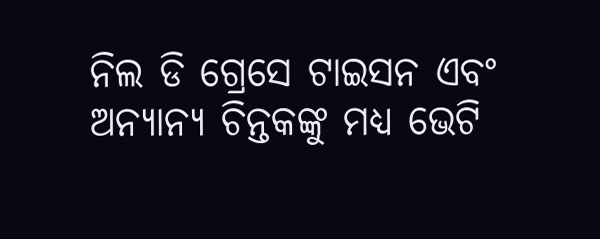ନିଲ ଡି ଗ୍ରେସେ ଟାଇସନ ଏବଂ ଅନ୍ୟାନ୍ୟ ଚିନ୍ତକଙ୍କୁ ମଧ୍ୟ ଭେଟି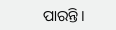ପାରନ୍ତି।